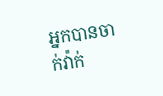អ្នកបានចាក់វ៉ាក់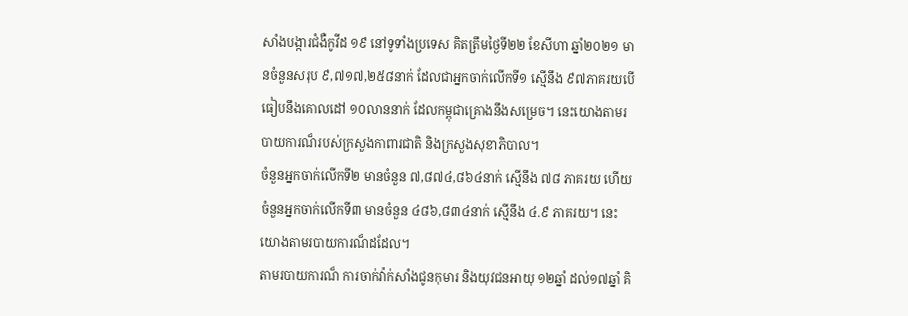សាំងបង្ការជំងឺកូវីដ ១៩ នៅទូទាំងប្រទេស គិតត្រឹមថ្ងៃទី២២ ខែសីហា ឆ្នាំ២០២១ មានចំនួនសរុប ៩,៧១៧,២៥៨នាក់ ដែលជាអ្នកចាក់លើកទី១ ស្មើនឹង ៩៧ភាគរយបើធៀបនឹងគោលដៅ ១០លាននាក់ ដែលកម្ពុជាគ្រោងនឹងសម្រេច។ នេះយោងតាមរបាយការណ៏របស់ក្រសួងកាពារជាតិ និងក្រសួងសុខាភិបាល។
ចំនួនអ្នកចាក់លើកទី២ មានចំនួន ៧,៨៧៤,៨៦៤នាក់ ស្មើនឹង ៧៨ ភាគរយ ហើយចំនួនអ្នកចាក់លើកទី៣ មានចំនួន ៤៨៦,៨៣៤នាក់ ស្មើនឹង ៤.៩ ភាគរយ។ នេះយោងតាមរបាយការណ៏ដដែល។
តាមរបាយការណ៏ ការចាក់វ៉ាក់សាំងជូនកុមារ និងយុវជនអាយុ ១២ឆ្នាំ ដល់១៧ឆ្នាំ គិ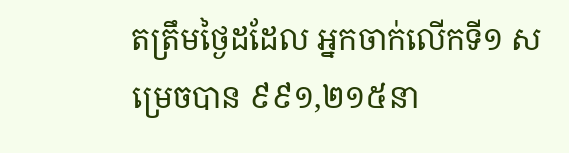តត្រឹមថ្ងៃដដែល អ្នកចាក់លើកទី១ សម្រេចបាន ៩៩១,២១៥នា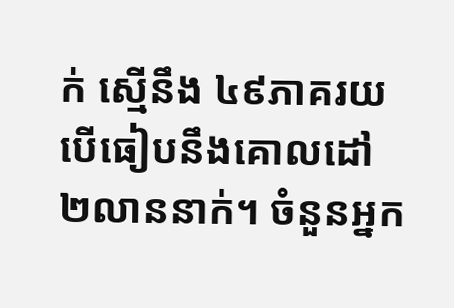ក់ ស្មើនឹង ៤៩ភាគរយបើធៀបនឹងគោលដៅ ២លាននាក់។ ចំនួនអ្នក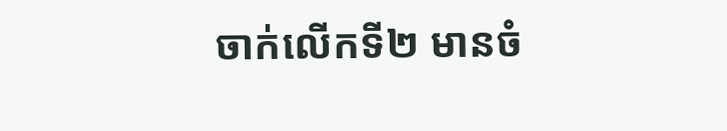ចាក់លើកទី២ មានចំ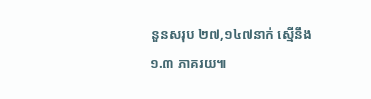នួនសរុប ២៧,១៤៧នាក់ ស្មើនឹង ១.៣ ភាគរយ៕